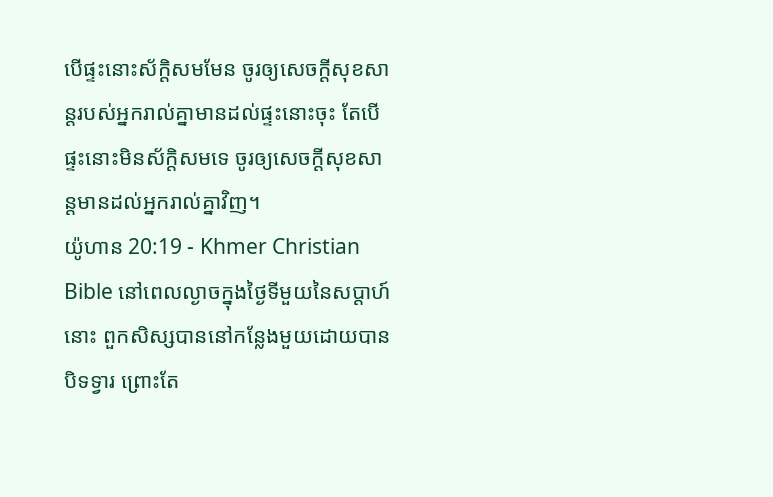បើផ្ទះនោះស័ក្តិសមមែន ចូរឲ្យសេចក្ដីសុខសាន្តរបស់អ្នករាល់គ្នាមានដល់ផ្ទះនោះចុះ តែបើផ្ទះនោះមិនស័ក្តិសមទេ ចូរឲ្យសេចក្ដីសុខសាន្តមានដល់អ្នករាល់គ្នាវិញ។
យ៉ូហាន 20:19 - Khmer Christian Bible នៅពេលល្ងាចក្នុងថ្ងៃទីមួយនៃសប្តាហ៍នោះ ពួកសិស្សបាននៅកន្លែងមួយដោយបានបិទទ្វារ ព្រោះតែ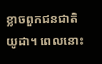ខ្លាចពួកជនជាតិយូដា។ ពេលនោះ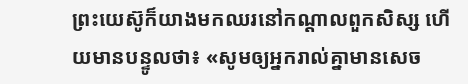ព្រះយេស៊ូក៏យាងមកឈរនៅកណ្តាលពួកសិស្ស ហើយមានបន្ទូលថា៖ «សូមឲ្យអ្នករាល់គ្នាមានសេច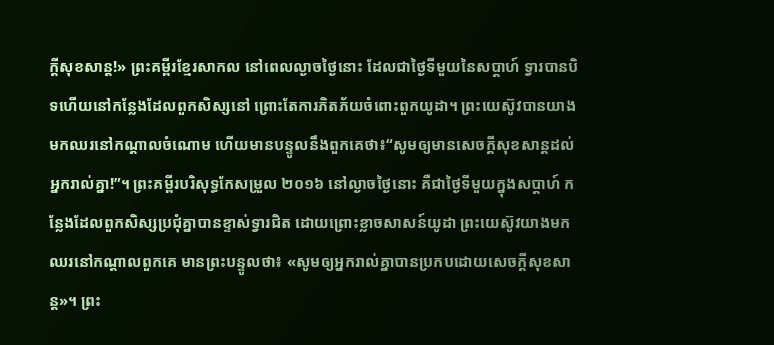ក្ដីសុខសាន្ដ!» ព្រះគម្ពីរខ្មែរសាកល នៅពេលល្ងាចថ្ងៃនោះ ដែលជាថ្ងៃទីមួយនៃសប្ដាហ៍ ទ្វារបានបិទហើយនៅកន្លែងដែលពួកសិស្សនៅ ព្រោះតែការភិតភ័យចំពោះពួកយូដា។ ព្រះយេស៊ូវបានយាងមកឈរនៅកណ្ដាលចំណោម ហើយមានបន្ទូលនឹងពួកគេថា៖“សូមឲ្យមានសេចក្ដីសុខសាន្តដល់អ្នករាល់គ្នា!”។ ព្រះគម្ពីរបរិសុទ្ធកែសម្រួល ២០១៦ នៅល្ងាចថ្ងៃនោះ គឺជាថ្ងៃទីមួយក្នុងសប្ដាហ៍ កន្លែងដែលពួកសិស្សប្រជុំគ្នាបានខ្ទាស់ទ្វារជិត ដោយព្រោះខ្លាចសាសន៍យូដា ព្រះយេស៊ូវយាងមកឈរនៅកណ្តាលពួកគេ មានព្រះបន្ទូលថា៖ «សូមឲ្យអ្នករាល់គ្នាបានប្រកបដោយសេចក្តីសុខសាន្ត»។ ព្រះ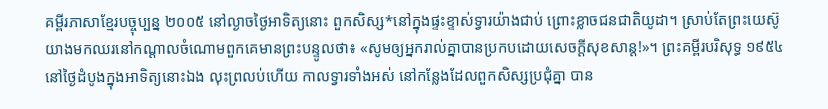គម្ពីរភាសាខ្មែរបច្ចុប្បន្ន ២០០៥ នៅល្ងាចថ្ងៃអាទិត្យនោះ ពួកសិស្ស*នៅក្នុងផ្ទះខ្ទាស់ទ្វារយ៉ាងជាប់ ព្រោះខ្លាចជនជាតិយូដា។ ស្រាប់តែព្រះយេស៊ូយាងមកឈរនៅកណ្ដាលចំណោមពួកគេមានព្រះបន្ទូលថា៖ «សូមឲ្យអ្នករាល់គ្នាបានប្រកបដោយសេចក្ដីសុខសាន្ត!»។ ព្រះគម្ពីរបរិសុទ្ធ ១៩៥៤ នៅថ្ងៃដំបូងក្នុងអាទិត្យនោះឯង លុះព្រលប់ហើយ កាលទ្វារទាំងអស់ នៅកន្លែងដែលពួកសិស្សប្រជុំគ្នា បាន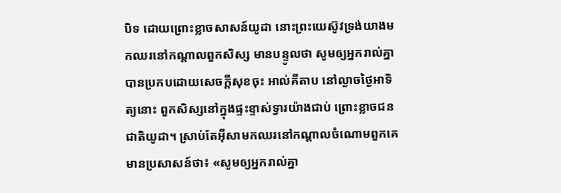បិទ ដោយព្រោះខ្លាចសាសន៍យូដា នោះព្រះយេស៊ូវទ្រង់យាងមកឈរនៅកណ្តាលពួកសិស្ស មានបន្ទូលថា សូមឲ្យអ្នករាល់គ្នាបានប្រកបដោយសេចក្ដីសុខចុះ អាល់គីតាប នៅល្ងាចថ្ងៃអាទិត្យនោះ ពួកសិស្សនៅក្នុងផ្ទះខ្ទាស់ទ្វារយ៉ាងជាប់ ព្រោះខ្លាចជនជាតិយូដា។ ស្រាប់តែអ៊ីសាមកឈរនៅកណ្ដាលចំណោមពួកគេមានប្រសាសន៍ថា៖ «សូមឲ្យអ្នករាល់គ្នា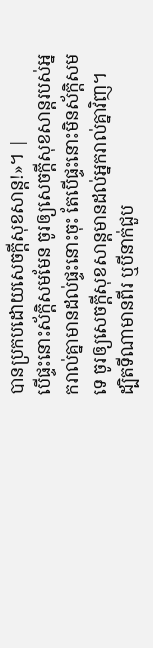បានប្រកបដោយសេចក្ដីសុខសាន្ដ!»។ |
បើផ្ទះនោះស័ក្តិសមមែន ចូរឲ្យសេចក្ដីសុខសាន្តរបស់អ្នករាល់គ្នាមានដល់ផ្ទះនោះចុះ តែបើផ្ទះនោះមិនស័ក្តិសមទេ ចូរឲ្យសេចក្ដីសុខសាន្តមានដល់អ្នករាល់គ្នាវិញ។
ដ្បិតទីណាមានពីរ ឬបីនាក់ជួប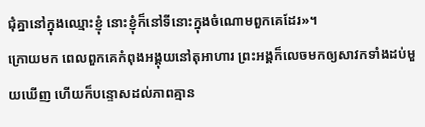ជុំគ្នានៅក្នុងឈ្មោះខ្ញុំ នោះខ្ញុំក៏នៅទីនោះក្នុងចំណោមពួកគេដែរ»។
ក្រោយមក ពេលពួកគេកំពុងអង្គុយនៅតុអាហារ ព្រះអង្គក៏លេចមកឲ្យសាវកទាំងដប់មួយឃើញ ហើយក៏បន្ទោសដល់ភាពគ្មាន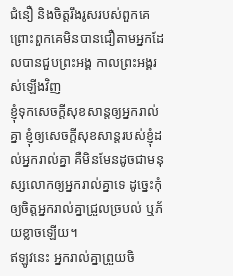ជំនឿ និងចិត្ដរឹងរូសរបស់ពួកគេ ព្រោះពួកគេមិនបានជឿតាមអ្នកដែលបានជួបព្រះអង្គ កាលព្រះអង្គរស់ឡើងវិញ
ខ្ញុំទុកសេចក្ដីសុខសាន្តឲ្យអ្នករាល់គ្នា ខ្ញុំឲ្យសេចក្ដីសុខសាន្តរបស់ខ្ញុំដល់អ្នករាល់គ្នា គឺមិនមែនដូចជាមនុស្សលោកឲ្យអ្នករាល់គ្នាទេ ដូច្នេះកុំឲ្យចិត្តអ្នករាល់គ្នាជ្រួលច្របល់ ឬភ័យខ្លាចឡើយ។
ឥឡូវនេះ អ្នករាល់គ្នាព្រួយចិ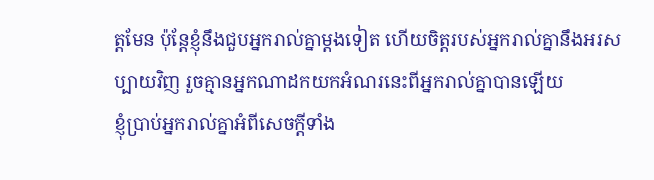ត្ដមែន ប៉ុន្ដែខ្ញុំនឹងជួបអ្នករាល់គ្នាម្តងទៀត ហើយចិត្តរបស់អ្នករាល់គ្នានឹងអរសប្បាយវិញ រួចគ្មានអ្នកណាដកយកអំណរនេះពីអ្នករាល់គ្នាបានឡើយ
ខ្ញុំប្រាប់អ្នករាល់គ្នាអំពីសេចក្ដីទាំង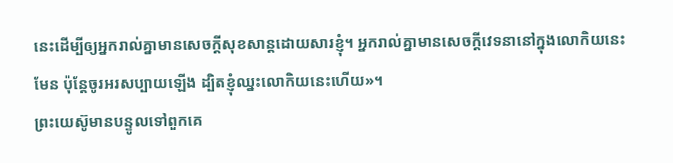នេះដើម្បីឲ្យអ្នករាល់គ្នាមានសេចក្ដីសុខសាន្តដោយសារខ្ញុំ។ អ្នករាល់គ្នាមានសេចក្ដីវេទនានៅក្នុងលោកិយនេះមែន ប៉ុន្ដែចូរអរសប្បាយឡើង ដ្បិតខ្ញុំឈ្នះលោកិយនេះហើយ»។
ព្រះយេស៊ូមានបន្ទូលទៅពួកគេ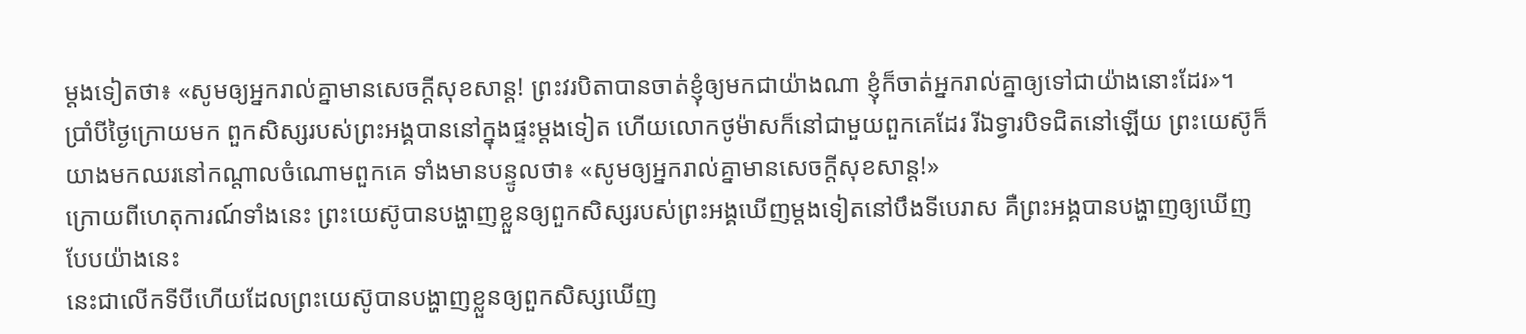ម្តងទៀតថា៖ «សូមឲ្យអ្នករាល់គ្នាមានសេចក្ដីសុខសាន្ត! ព្រះវរបិតាបានចាត់ខ្ញុំឲ្យមកជាយ៉ាងណា ខ្ញុំក៏ចាត់អ្នករាល់គ្នាឲ្យទៅជាយ៉ាងនោះដែរ»។
ប្រាំបីថ្ងៃក្រោយមក ពួកសិស្សរបស់ព្រះអង្គបាននៅក្នុងផ្ទះម្តងទៀត ហើយលោកថូម៉ាសក៏នៅជាមួយពួកគេដែរ រីឯទ្វារបិទជិតនៅឡើយ ព្រះយេស៊ូក៏យាងមកឈរនៅកណ្តាលចំណោមពួកគេ ទាំងមានបន្ទូលថា៖ «សូមឲ្យអ្នករាល់គ្នាមានសេចក្ដីសុខសាន្ដ!»
ក្រោយពីហេតុការណ៍ទាំងនេះ ព្រះយេស៊ូបានបង្ហាញខ្លួនឲ្យពួកសិស្សរបស់ព្រះអង្គឃើញម្តងទៀតនៅបឹងទីបេរាស គឺព្រះអង្គបានបង្ហាញឲ្យឃើញបែបយ៉ាងនេះ
នេះជាលើកទីបីហើយដែលព្រះយេស៊ូបានបង្ហាញខ្លួនឲ្យពួកសិស្សឃើញ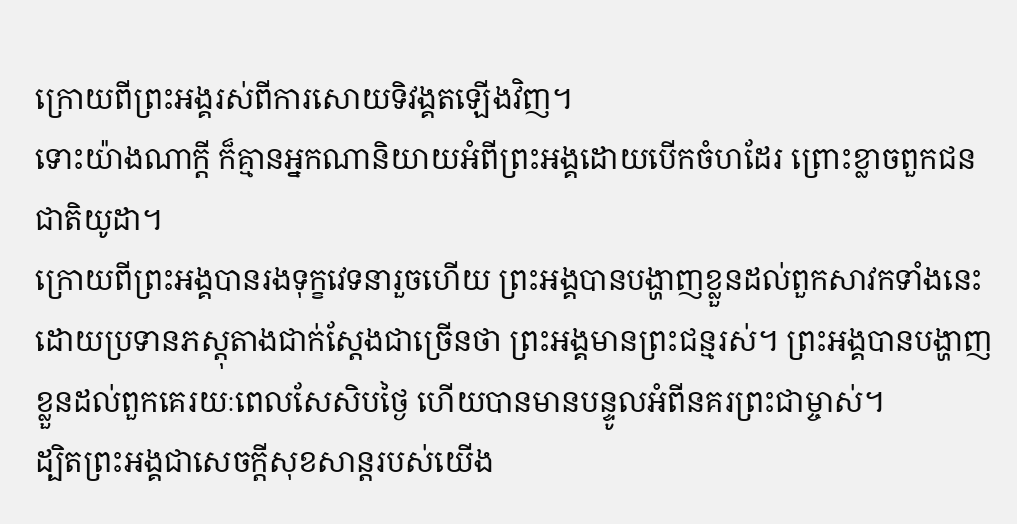ក្រោយពីព្រះអង្គរស់ពីការសោយទិវង្គតឡើងវិញ។
ទោះយ៉ាងណាក្ដី ក៏គ្មានអ្នកណានិយាយអំពីព្រះអង្គដោយបើកចំហដែរ ព្រោះខ្លាចពួកជនជាតិយូដា។
ក្រោយពីព្រះអង្គបានរងទុក្ខវេទនារួចហើយ ព្រះអង្គបានបង្ហាញខ្លួនដល់ពួកសាវកទាំងនេះ ដោយប្រទានភស្ដុតាងជាក់ស្ដែងជាច្រើនថា ព្រះអង្គមានព្រះជន្មរស់។ ព្រះអង្គបានបង្ហាញខ្លួនដល់ពួកគេរយៈពេលសែសិបថ្ងៃ ហើយបានមានបន្ទូលអំពីនគរព្រះជាម្ចាស់។
ដ្បិតព្រះអង្គជាសេចក្ដីសុខសាន្តរបស់យើង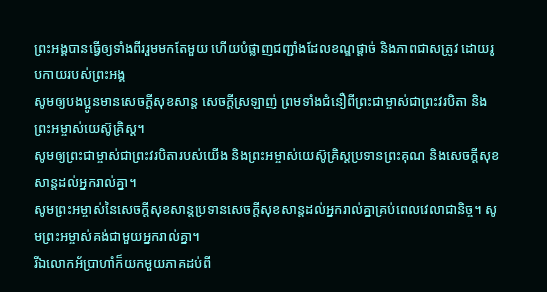ព្រះអង្គបានធ្វើឲ្យទាំងពីររួមមកតែមួយ ហើយបំផ្លាញជញ្ជាំងដែលខណ្ឌផ្ដាច់ និងភាពជាសត្រូវ ដោយរូបកាយរបស់ព្រះអង្គ
សូមឲ្យបងប្អូនមានសេចក្ដីសុខសាន្ត សេចក្ដីស្រឡាញ់ ព្រមទាំងជំនឿពីព្រះជាម្ចាស់ជាព្រះវរបិតា និងព្រះអម្ចាស់យេស៊ូគ្រិស្ដ។
សូមឲ្យព្រះជាម្ចាស់ជាព្រះវរបិតារបស់យើង និងព្រះអម្ចាស់យេស៊ូគ្រិស្តប្រទានព្រះគុណ និងសេចក្ដីសុខសាន្តដល់អ្នករាល់គ្នា។
សូមព្រះអម្ចាស់នៃសេចក្ដីសុខសាន្តប្រទានសេចក្ដីសុខសាន្តដល់អ្នករាល់គ្នាគ្រប់ពេលវេលាជានិច្ច។ សូមព្រះអម្ចាស់គង់ជាមួយអ្នករាល់គ្នា។
រីឯលោកអ័ប្រាហាំក៏យកមួយភាគដប់ពី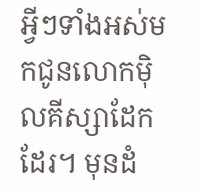អ្វីៗទាំងអស់មកជូនលោកម៉ិលគីស្សាដែកដែរ។ មុនដំ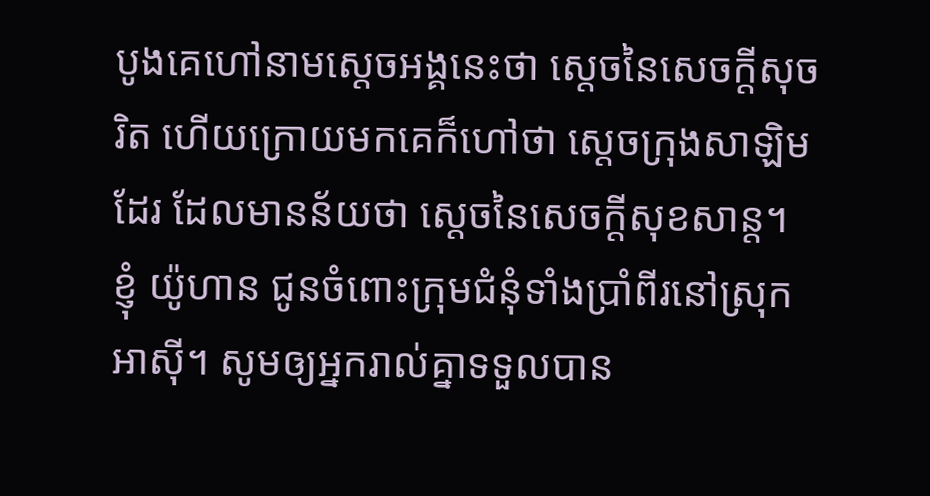បូងគេហៅនាមស្ដេចអង្គនេះថា ស្ដេចនៃសេចក្ដីសុចរិត ហើយក្រោយមកគេក៏ហៅថា ស្ដេចក្រុងសាឡិមដែរ ដែលមានន័យថា ស្ដេចនៃសេចក្ដីសុខសាន្ត។
ខ្ញុំ យ៉ូហាន ជូនចំពោះក្រុមជំនុំទាំងប្រាំពីរនៅស្រុកអាស៊ី។ សូមឲ្យអ្នករាល់គ្នាទទួលបាន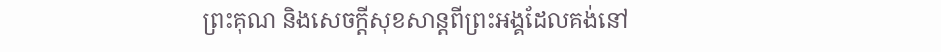ព្រះគុណ និងសេចក្ដីសុខសាន្តពីព្រះអង្គដែលគង់នៅ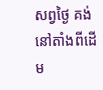សព្វថ្ងៃ គង់នៅតាំងពីដើម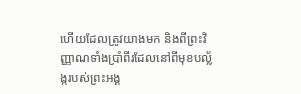ហើយដែលត្រូវយាងមក និងពីព្រះវិញ្ញាណទាំងប្រាំពីរដែលនៅពីមុខបល្ល័ង្ករបស់ព្រះអង្គ